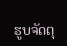ຮູບຈັດຕຸ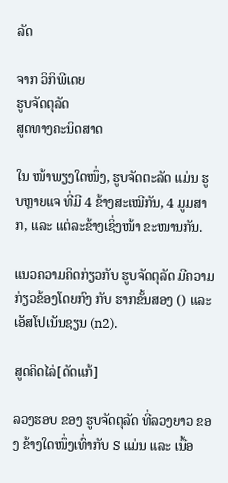ລັດ

ຈາກ ວິກິພີເດຍ
ຮູບຈັດຕຸລັດ
ສູດທາງຄະນິດສາດ

ໃນ ໜ້າພຽງໃດໜຶ່ງ, ຮູບຈັດຕະລັດ ແມ່ນ ຮູບຫຼາຍແຈ ທີ່ມີ 4 ຂ້າງສະເໝີກັນ, 4 ມູມສາກ, ແລະ ແຕ່ລະຂ້າງເຊິ່ງໜ້າ ຂະໜານກັນ.

ແນວຄວາມຄິດກ່ຽວກັບ ຮູບຈັດຕຸລັດ ມີຄວາມກ່ຽວຂ້ອງໂດຍກົງ ກັບ ຮາກຂັ້ນສອງ () ແລະ ເອັສໂປເນັນຊຽນ (n2).

ສູດຄິດໄລ່[ດັດແກ້]

ລວງຮອບ ຂອງ ຮູບຈັດຕຸລັດ ທີ່ລວງຍາວ ຂອງ ຂ້າງໃດໜຶ່ງເທົ່າກັບ S ແມ່ນ ແລະ ເນື້ອ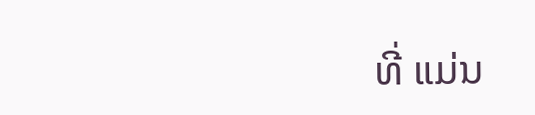ທີ່ ແມ່ນ